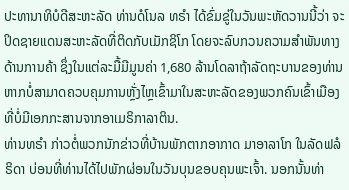ປະທານາທິບໍດີສະຫະລັດ ທ່ານດໍໂນລ ທຣຳ ໄດ້ຂົ່ມຂູ່ໃນວັນພະຫັດວານນີ້ວ່າ ຈະປິດຊາຍແດນສະຫະລັດທີ່ຕິດກັບເມັກຊິໂກ ໂດຍຈະລົບກວນຄວາມສຳພັນທາງດ້ານການຄ້າ ຊຶ່ງໃນແຕ່ລະມື້ມີມູນຄ່າ 1,680 ລ້ານໂດລາຖ້າລັດຖະບານຂອງທ່ານ ຫາກບໍ່ສາມາດຄວບຄຸມການຫຼັ່ງໄຫຼເຂົ້າມາໃນສະຫະລັດຂອງພວກຄົນເຂົ້າເມືອງທີ່ບໍ່ມີເອກກະສານຈາກອາເມຣິກາລາຕິນ.
ທ່ານທຣຳ ກ່າວຕໍ່ພວກນັກຂ່າວທີ່ບ້ານພັກຕາກອາກາດ ມາອາລາໂກ ໃນລັດຟລໍຣິດາ ບ່ອນທີ່ທ່ານໄດ້ໄປພັກຜ່ອນໃນວັນບຸນຂອບຄຸນພະເຈົ້າ. ນອກນັ້ນທ່າ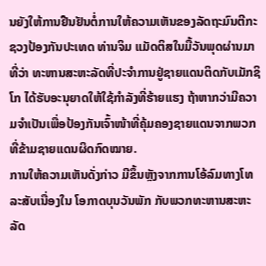ນຍັງໃຫ້ການຢືນຢັນຕໍ່ການໃຫ້ຄວາມເຫັນຂອງລັດຖະມົນຕີກະຊວງປ້ອງກັນປະເທດ ທ່ານຈິມ ແມັດຕິສໃນມື້ວັນພຸດຜ່ານມາທີ່ວ່າ ທະຫານສະຫະລັດທີ່ປະຈຳການຢູ່ຊາຍແດນຕິດກັບເມັກຊິໂກ ໄດ້ຮັບອະນຸຍາດໃຫ້ໃຊ້ກຳລັງທີ່ຮ້າຍແຮງ ຖ້າຫາກວ່າມີຄວາມຈຳເປັນເພື່ອປ້ອງກັນເຈົ້າໜ້າທີ່ຄຸ້ມຄອງຊາຍແດນຈາກພວກ ທີ່ຂ້າມຊາຍແດນຜິດກົດໝາຍ.
ການໃຫ້ຄວາມເຫັນດັ່ງກ່າວ ມີຂຶ້ນຫຼັງຈາກການໂອ້ລົມທາງໂທລະສັບເນື່ອງໃນ ໂອກາດບຸນວັນພັກ ກັບພວກທະຫານສະຫະລັດ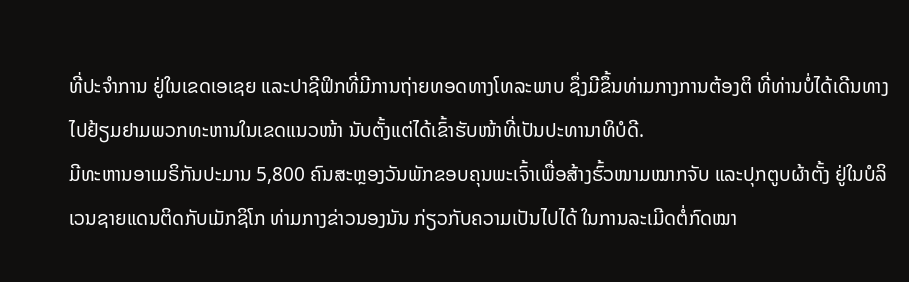ທີ່ປະຈຳການ ຢູ່ໃນເຂດເອເຊຍ ແລະປາຊີຟິກທີ່ມີການຖ່າຍທອດທາງໂທລະພາບ ຊຶ່ງມີຂຶ້ນທ່າມກາງການຕ້ອງຕິ ທີ່ທ່ານບໍ່ໄດ້ເດີນທາງໄປຢ້ຽມຢາມພວກທະຫານໃນເຂດແນວໜ້າ ນັບຕັ້ງແຕ່ໄດ້ເຂົ້າຮັບໜ້າທີ່ເປັນປະທານາທິບໍດີ.
ມີທະຫານອາເມຣິກັນປະມານ 5,800 ຄົນສະຫຼອງວັນພັກຂອບຄຸນພະເຈົ້າເພື່ອສ້າງຮົ້ວໜາມໝາກຈັບ ແລະປຸກຕູບຜ້າຕັ້ງ ຢູ່ໃນບໍລິເວນຊາຍແດນຕິດກັບເມັກຊິໂກ ທ່າມກາງຂ່າວນອງນັນ ກ່ຽວກັບຄວາມເປັນໄປໄດ້ ໃນການລະເມີດຕໍ່ກົດໝາ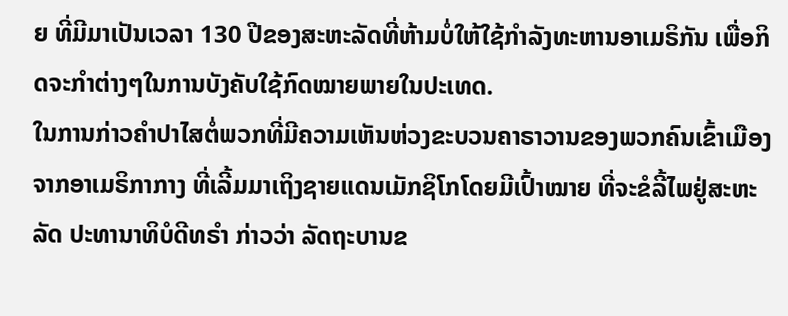ຍ ທີ່ມີມາເປັນເວລາ 130 ປີຂອງສະຫະລັດທີ່ຫ້າມບໍ່ໃຫ້ໃຊ້ກຳລັງທະຫານອາເມຣິກັນ ເພື່ອກິດຈະກຳຕ່າງໆໃນການບັງຄັບໃຊ້ກົດໝາຍພາຍໃນປະເທດ.
ໃນການກ່າວຄຳປາໄສຕໍ່ພວກທີ່ມີຄວາມເຫັນຫ່ວງຂະບວນຄາຣາວານຂອງພວກຄົນເຂົ້າເມືອງຈາກອາເມຣິກາກາງ ທີ່ເລີ້ມມາເຖິງຊາຍແດນເມັກຊິໂກໂດຍມີເປົ້າໝາຍ ທີ່ຈະຂໍລີ້ໄພຢູ່ສະຫະລັດ ປະທານາທິບໍດີທຣຳ ກ່າວວ່າ ລັດຖະບານຂ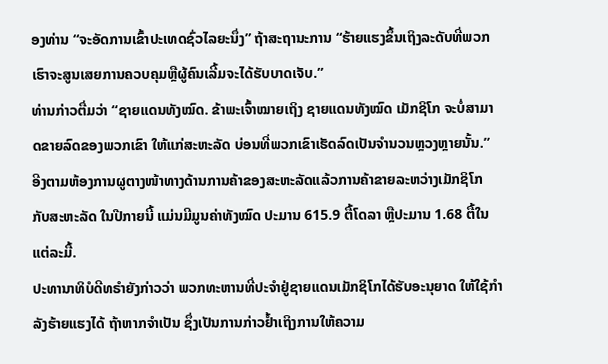ອງທ່ານ “ຈະອັດການເຂົ້າປະເທດຊົ່ວໄລຍະນຶ່ງ” ຖ້າສະຖານະການ “ຮ້າຍແຮງຂຶ້ນເຖິງລະດັບທີ່ພວກເຮົາຈະສູນເສຍການຄວບຄຸມຫຼືຜູ້ຄົນເລີ້ມຈະໄດ້ຮັບບາດເຈັບ.”
ທ່ານກ່າວຕື່ມວ່າ “ຊາຍແດນທັງໝົດ. ຂ້າພະເຈົ້າໝາຍເຖິງ ຊາຍແດນທັງໝົດ ເມັກຊິໂກ ຈະບໍ່ສາມາດຂາຍລົດຂອງພວກເຂົາ ໃຫ້ແກ່ສະຫະລັດ ບ່ອນທີ່ພວກເຂົາເຮັດລົດເປັນຈຳນວນຫຼວງຫຼາຍນັ້ນ.”
ອີງຕາມຫ້ອງການຜູຕາງໜ້າທາງດ້ານການຄ້າຂອງສະຫະລັດແລ້ວການຄ້າຂາຍລະຫວ່າງເມັກຊິໂກ ກັບສະຫະລັດ ໃນປີກາຍນີ້ ແມ່ນມີມູນຄ່າທັງໝົດ ປະມານ 615.9 ຕື້ໂດລາ ຫຼືປະມານ 1.68 ຕື້ໃນແຕ່ລະມື້.
ປະທານາທິບໍດີທຣຳຍັງກ່າວວ່າ ພວກທະຫານທີ່ປະຈຳຢູ່ຊາຍແດນເມັກຊິໂກໄດ້ຮັບອະນຸຍາດ ໃຫ້ໃຊ້ກຳລັງຮ້າຍແຮງໄດ້ ຖ້າຫາກຈຳເປັນ ຊຶ່ງເປັນການກ່າວຢ້ຳເຖິງການໃຫ້ຄວາມ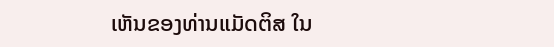ເຫັນຂອງທ່ານແມັດຕິສ ໃນ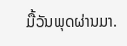ມື້ວັນພຸດຜ່ານມາ.